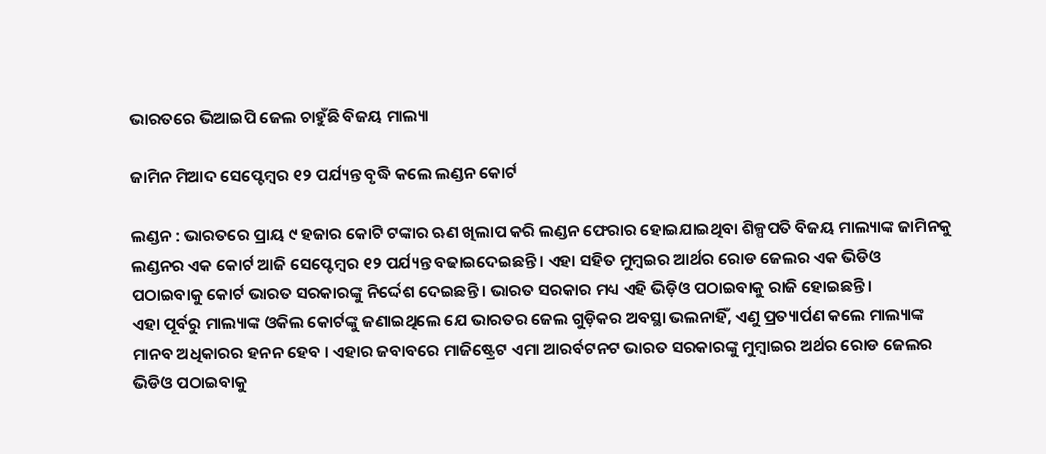ଭାରତରେ ଭିଆଇପି ଜେଲ ଚାହୁଁଛି ବିଜୟ ମାଲ୍ୟା

ଜାମିନ ମିଆଦ ସେପ୍ଟେମ୍ବର ୧୨ ପର୍ଯ୍ୟନ୍ତ ବୃଦ୍ଧି କଲେ ଲଣ୍ଡନ କୋର୍ଟ

ଲଣ୍ଡନ : ଭାରତରେ ପ୍ରାୟ ୯ ହଜାର କୋଟି ଟଙ୍କାର ଋଣ ଖିଲାପ କରି ଲଣ୍ଡନ ଫେରାର ହୋଇଯାଇଥିବା ଶିଳ୍ପପତି ବିଜୟ ମାଲ୍ୟାଙ୍କ ଜାମିନକୁ ଲଣ୍ଡନର ଏକ କୋର୍ଟ ଆଜି ସେପ୍ଟେମ୍ବର ୧୨ ପର୍ଯ୍ୟନ୍ତ ବଢାଇଦେଇଛନ୍ତି । ଏହା ସହିତ ମୁମ୍ବଇର ଆର୍ଥର ରୋଡ ଜେଲର ଏକ ଭିଡିଓ ପଠାଇବାକୁ କୋର୍ଟ ଭାରତ ସରକାରଙ୍କୁ ନିର୍ଦ୍ଦେଶ ଦେଇଛନ୍ତି । ଭାରତ ସରକାର ମଧ୍ୟ ଏହି ଭିଡ଼ିଓ ପଠାଇବାକୁ ରାଜି ହୋଇଛନ୍ତି ।
ଏହା ପୂର୍ବରୁ ମାଲ୍ୟାଙ୍କ ଓକିଲ କୋର୍ଟଙ୍କୁ ଜଣାଇଥିଲେ ଯେ ଭାରତର ଜେଲ ଗୁଡ଼ିକର ଅବସ୍ଥା ଭଲନାହିଁ, ଏଣୁ ପ୍ରତ୍ୟାର୍ପଣ କଲେ ମାଲ୍ୟାଙ୍କ ମାନବ ଅଧିକାରର ହନନ ହେବ । ଏହାର ଜବାବରେ ମାଜିଷ୍ଟ୍ରେଟ ଏମା ଆରର୍ବଟନଟ ଭାରତ ସରକାରଙ୍କୁ ମୁମ୍ବାଇର ଅର୍ଥର ରୋଡ ଜେଲର ଭିଡିଓ ପଠାଇବାକୁ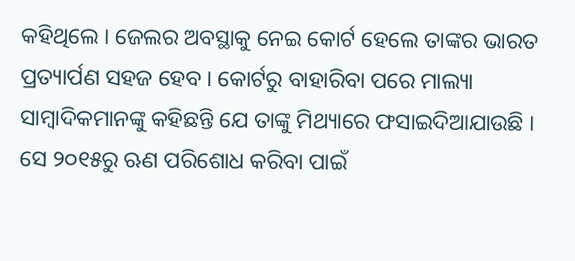କହିଥିଲେ । ଜେଲର ଅବସ୍ଥାକୁ ନେଇ କୋର୍ଟ ହେଲେ ତାଙ୍କର ଭାରତ ପ୍ରତ୍ୟାର୍ପଣ ସହଜ ହେବ । କୋର୍ଟରୁ ବାହାରିବା ପରେ ମାଲ୍ୟା ସାମ୍ବାଦିକମାନଙ୍କୁ କହିଛନ୍ତି ଯେ ତାଙ୍କୁ ମିଥ୍ୟାରେ ଫସାଇଦିଆଯାଉଛି । ସେ ୨୦୧୫ରୁ ଋଣ ପରିଶୋଧ କରିବା ପାଇଁ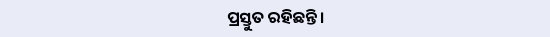ପ୍ରସ୍ତୁତ ରହିଛନ୍ତି ।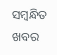ସମ୍ବନ୍ଧିତ ଖବର